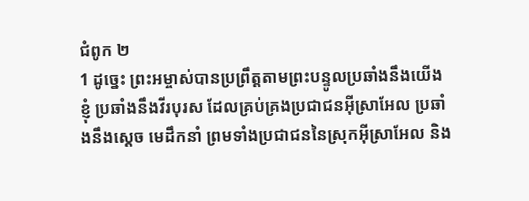ជំពូក ២
1 ដូច្នេះ ព្រះអម្ចាស់បានប្រព្រឹត្តតាមព្រះបន្ទូលប្រឆាំងនឹងយើងខ្ញុំ ប្រឆាំងនឹងវីរបុរស ដែលគ្រប់គ្រងប្រជាជនអ៊ីស្រាអែល ប្រឆាំងនឹងស្តេច មេដឹកនាំ ព្រមទាំងប្រជាជននៃស្រុកអ៊ីស្រាអែល និង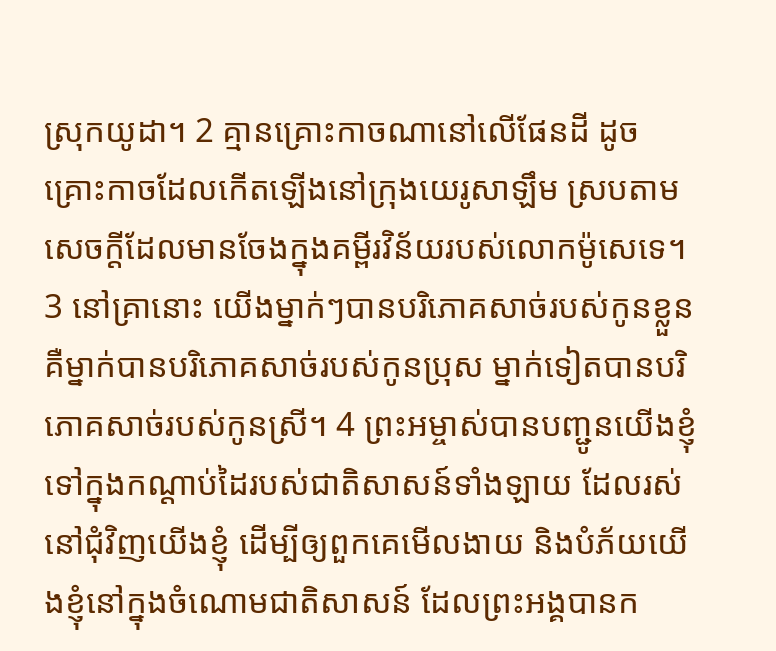ស្រុកយូដា។ 2 គ្មានគ្រោះកាចណានៅលើផែនដី ដូចគ្រោះកាចដែលកើតឡើងនៅក្រុងយេរូសាឡឹម ស្របតាមសេចក្តីដែលមានចែងក្នុងគម្ពីរវិន័យរបស់លោកម៉ូសេទេ។ 3 នៅគ្រានោះ យើងម្នាក់ៗបានបរិភោគសាច់របស់កូនខ្លួន គឺម្នាក់បានបរិភោគសាច់របស់កូនប្រុស ម្នាក់ទៀតបានបរិភោគសាច់របស់កូនស្រី។ 4 ព្រះអម្ចាស់បានបញ្ជូនយើងខ្ញុំ ទៅក្នុងកណ្តាប់ដៃរបស់ជាតិសាសន៍ទាំងឡាយ ដែលរស់នៅជុំវិញយើងខ្ញុំ ដើម្បីឲ្យពួកគេមើលងាយ និងបំភ័យយើងខ្ញុំនៅក្នុងចំណោមជាតិសាសន៍ ដែលព្រះអង្គបានក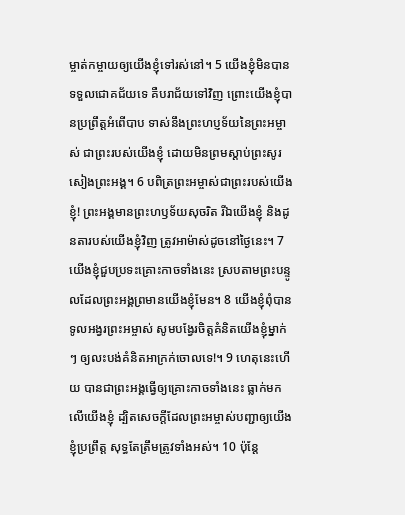ម្ចាត់កម្ចាយឲ្យយើងខ្ញុំទៅរស់នៅ។ 5 យើងខ្ញុំមិនបានទទួលជោគជ័យទេ គឺបរាជ័យទៅវិញ ព្រោះយើងខ្ញុំបានប្រព្រឹត្តអំពើបាប ទាស់នឹងព្រះហប្ញទ័យនៃព្រះអម្ចាស់ ជាព្រះរបស់យើងខ្ញុំ ដោយមិនព្រមស្តាប់ព្រះសូរសៀងព្រះអង្គ។ 6 បពិត្រព្រះអម្ចាស់ជាព្រះរបស់យើងខ្ញុំ! ព្រះអង្គមានព្រះហឫទ័យសុចរិត រីឯយើងខ្ញុំ និងដូនតារបស់យើងខ្ញុំវិញ ត្រូវអាម៉ាស់ដូចនៅថ្ងៃនេះ។ 7 យើងខ្ញុំជួបប្រទះគ្រោះកាចទាំងនេះ ស្របតាមព្រះបន្ទូលដែលព្រះអង្គព្រមានយើងខ្ញុំមែន។ 8 យើងខ្ញុំពុំបានទូលអង្វរព្រះអម្ចាស់ សូមបង្វែរចិត្តគំនិតយើងខ្ញុំម្នាក់ៗ ឲ្យលះបង់គំនិតអាក្រក់ចោលទេ!។ 9 ហេតុនេះហើយ បានជាព្រះអង្គធ្វើឲ្យគ្រោះកាចទាំងនេះ ធ្លាក់មកលើយើងខ្ញុំ ដ្បិតសេចក្តីដែលព្រះអម្ចាស់បញ្ជាឲ្យយើងខ្ញុំប្រព្រឹត្ត សុទ្ធតែត្រឹមត្រូវទាំងអស់។ 10 ប៉ុន្តែ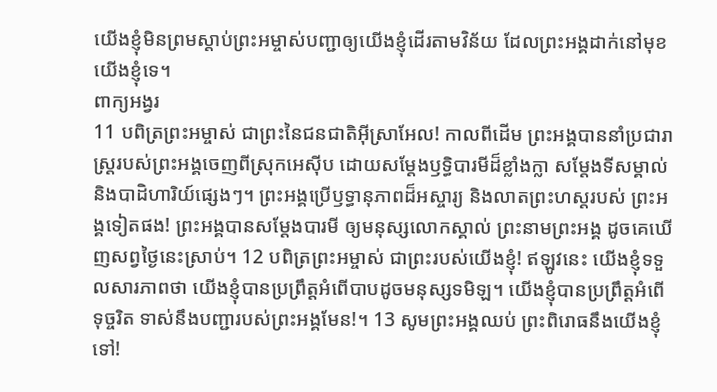យើងខ្ញុំមិនព្រមស្តាប់ព្រះអម្ចាស់បញ្ជាឲ្យយើងខ្ញុំដើរតាមវិន័យ ដែលព្រះអង្គដាក់នៅមុខយើងខ្ញុំទេ។
ពាក្យអង្វរ
11 បពិត្រព្រះអម្ចាស់ ជាព្រះនៃជនជាតិអ៊ីស្រាអែល! កាលពីដើម ព្រះអង្គបាននាំប្រជារាស្រ្តរបស់ព្រះអង្គចេញពីស្រុកអេស៊ីប ដោយសម្ដែងឫទ្ធិបារមីដ៏ខ្លាំងក្លា សម្ដែងទីសម្គាល់ និងបាដិហារិយ៍ផ្សេងៗ។ ព្រះអង្គប្រើឫទ្ធានុភាពដ៏អស្ចារ្យ និងលាតព្រះហស្តរបស់ ព្រះអង្គទៀតផង! ព្រះអង្គបានសម្ដែងបារមី ឲ្យមនុស្សលោកស្គាល់ ព្រះនាមព្រះអង្គ ដូចគេឃើញសព្វថ្ងៃនេះស្រាប់។ 12 បពិត្រព្រះអម្ចាស់ ជាព្រះរបស់យើងខ្ញុំ! ឥឡូវនេះ យើងខ្ញុំទទួលសារភាពថា យើងខ្ញុំបានប្រព្រឹត្តអំពើបាបដូចមនុស្សទមិឡ។ យើងខ្ញុំបានប្រព្រឹត្តអំពើទុច្ចរិត ទាស់នឹងបញ្ជារបស់ព្រះអង្គមែន!។ 13 សូមព្រះអង្គឈប់ ព្រះពិរោធនឹងយើងខ្ញុំទៅ!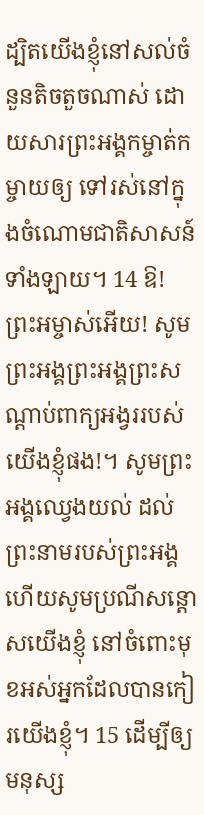ដ្បិតយើងខ្ញុំនៅសល់ចំនួនតិចតួចណាស់ ដោយសារព្រះអង្គកម្ចាត់កម្ចាយឲ្យ ទៅរស់នៅក្នុងចំណោមជាតិសាសន៍ទាំងឡាយ។ 14 ឱ! ព្រះអម្ចាស់អើយ! សូមព្រះអង្គព្រះអង្គព្រះសណ្តាប់ពាក្យអង្វររបស់យើងខ្ញុំផង!។ សូមព្រះអង្គឈ្វេងយល់ ដល់ព្រះនាមរបស់ព្រះអង្គ ហើយសូមប្រណីសន្តោសយើងខ្ញុំ នៅចំពោះមុខអស់អ្នកដែលបានកៀរយើងខ្ញុំ។ 15 ដើម្បីឲ្យមនុស្ស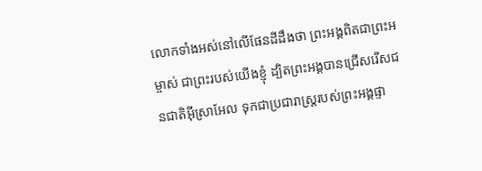លោកទាំងអស់នៅលើផែនដីដឹងថា ព្រះអង្គពិតជាព្រះអម្ចាស់ ជាព្រះរបស់យើងខ្ញុំ ដ្បិតព្រះអង្គបានជ្រើសរើសជនជាតិអ៊ីស្រាអែល ទុកជាប្រជារាស្រ្តរបស់ព្រះអង្គផ្ទា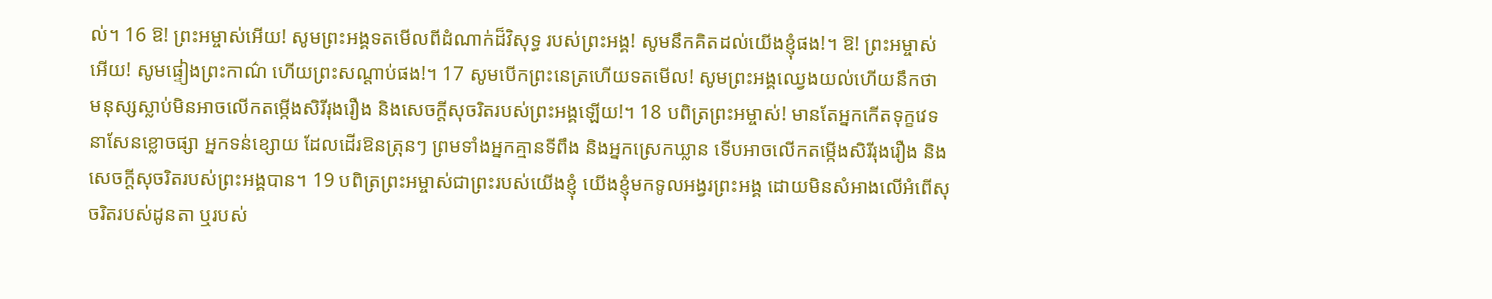ល់។ 16 ឱ! ព្រះអម្ចាស់អើយ! សូមព្រះអង្គទតមើលពីដំណាក់ដ៏វិសុទ្ធ របស់ព្រះអង្គ! សូមនឹកគិតដល់យើងខ្ញុំផង!។ ឱ! ព្រះអម្ចាស់អើយ! សូមផ្ទៀងព្រះកាណ៌ ហើយព្រះសណ្តាប់ផង!។ 17 សូមបើកព្រះនេត្រហើយទតមើល! សូមព្រះអង្គឈ្វេងយល់ហើយនឹកថា មនុស្សស្លាប់មិនអាចលើកតម្កើងសិរីរុងរឿង និងសេចក្តីសុចរិតរបស់ព្រះអង្គឡើយ!។ 18 បពិត្រព្រះអម្ចាស់! មានតែអ្នកកើតទុក្ខវេទនាសែនខ្លោចផ្សា អ្នកទន់ខ្សោយ ដែលដើរឱនត្រុនៗ ព្រមទាំងអ្នកគ្មានទីពឹង និងអ្នកស្រេកឃ្លាន ទើបអាចលើកតម្កើងសិរីរុងរឿង និងសេចក្តីសុចរិតរបស់ព្រះអង្គបាន។ 19 បពិត្រព្រះអម្ចាស់ជាព្រះរបស់យើងខ្ញុំ យើងខ្ញុំមកទូលអង្វរព្រះអង្គ ដោយមិនសំអាងលើអំពើសុចរិតរបស់ដូនតា ឬរបស់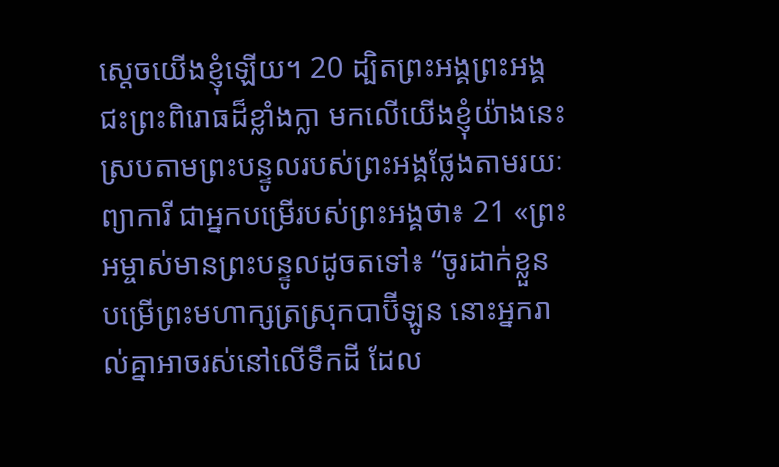ស្តេចយើងខ្ញុំឡើយ។ 20 ដ្បិតព្រះអង្គព្រះអង្គជះព្រះពិរោធដ៏ខ្លាំងក្លា មកលើយើងខ្ញុំយ៉ាងនេះ ស្របតាមព្រះបន្ទូលរបស់ព្រះអង្គថ្លែងតាមរយៈព្យាការី ជាអ្នកបម្រើរបស់ព្រះអង្គថា៖ 21 «ព្រះអម្ចាស់មានព្រះបន្ទូលដូចតទៅ៖ “ចូរដាក់ខ្លួនបម្រើព្រះមហាក្សត្រស្រុកបាប៊ីឡូន នោះអ្នករាល់គ្នាអាចរស់នៅលើទឹកដី ដែល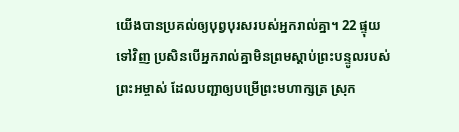យើងបានប្រគល់ឲ្យបុព្វបុរសរបស់អ្នករាល់គ្នា។ 22 ផ្ទុយទៅវិញ ប្រសិនបើអ្នករាល់គ្នាមិនព្រមស្តាប់ព្រះបន្ទូលរបស់ព្រះអម្ចាស់ ដែលបញ្ជាឲ្យបម្រើព្រះមហាក្សត្រ ស្រុក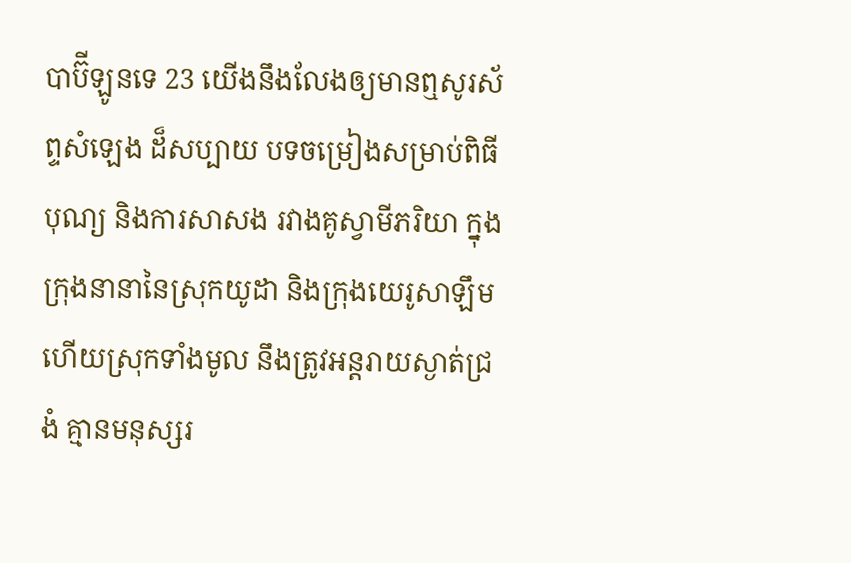បាប៊ីឡូនទេ 23 យើងនឹងលែងឲ្យមានឮសូរស័ព្ទសំឡេង ដ៏សប្បាយ បទចម្រៀងសម្រាប់ពិធីបុណ្យ និងការសាសង រវាងគូស្វាមីភរិយា ក្នុងក្រុងនានានៃស្រុកយូដា និងក្រុងយេរូសាឡឹម ហើយស្រុកទាំងមូល នឹងត្រូវអន្តរាយស្ងាត់ជ្រងំ គ្មានមនុស្សរ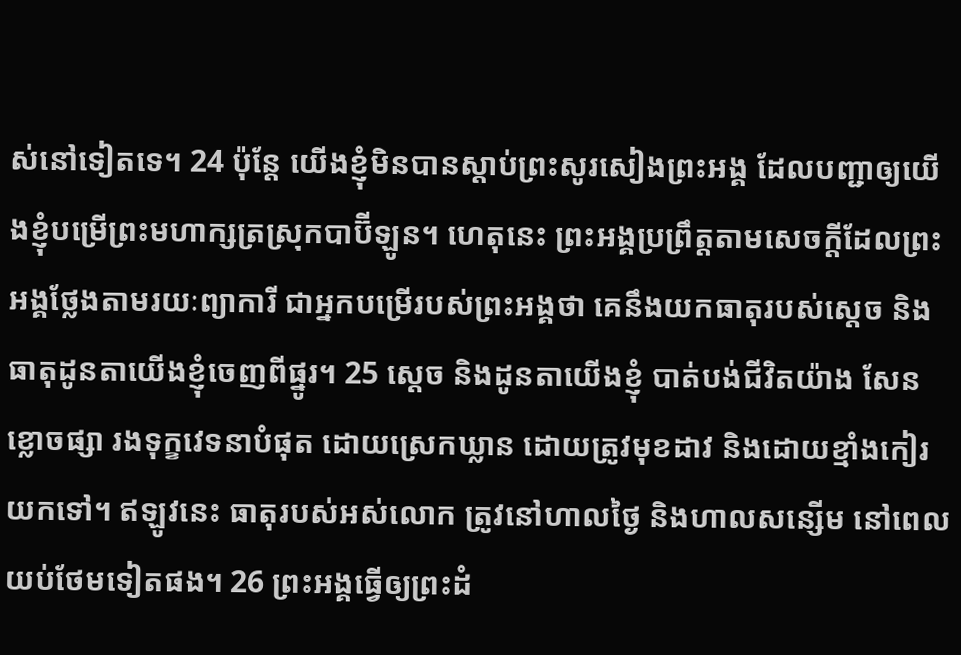ស់នៅទៀតទេ។ 24 ប៉ុន្តែ យើងខ្ញុំមិនបានស្តាប់ព្រះសូរសៀងព្រះអង្គ ដែលបញ្ជាឲ្យយើងខ្ញុំបម្រើព្រះមហាក្សត្រស្រុកបាប៊ីឡូន។ ហេតុនេះ ព្រះអង្គប្រព្រឹត្តតាមសេចក្តីដែលព្រះអង្គថ្លែងតាមរយៈព្យាការី ជាអ្នកបម្រើរបស់ព្រះអង្គថា គេនឹងយកធាតុរបស់ស្តេច និងធាតុដូនតាយើងខ្ញុំចេញពីផ្នូរ។ 25 ស្តេច និងដូនតាយើងខ្ញុំ បាត់បង់ជីវិតយ៉ាង សែនខ្លោចផ្សា រងទុក្ខវេទនាបំផុត ដោយស្រេកឃ្លាន ដោយត្រូវមុខដាវ និងដោយខ្មាំងកៀរយកទៅ។ ឥឡូវនេះ ធាតុរបស់អស់លោក ត្រូវនៅហាលថ្ងៃ និងហាលសន្សើម នៅពេលយប់ថែមទៀតផង។ 26 ព្រះអង្គធ្វើឲ្យព្រះដំ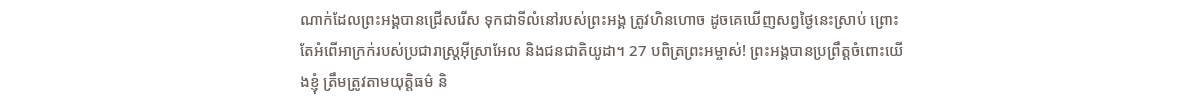ណាក់ដែលព្រះអង្គបានជ្រើសរើស ទុកជាទីលំនៅរបស់ព្រះអង្គ ត្រូវហិនហោច ដូចគេឃើញសព្វថ្ងៃនេះស្រាប់ ព្រោះតែអំពើអាក្រក់របស់ប្រជារាស្រ្តអ៊ីស្រាអែល និងជនជាតិយូដា។ 27 បពិត្រព្រះអម្ចាស់! ព្រះអង្គបានប្រព្រឹត្តចំពោះយើងខ្ញុំ ត្រឹមត្រូវតាមយុត្តិធម៌ និ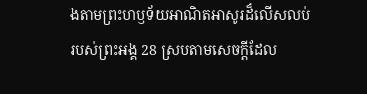ងតាមព្រះហឫទ័យអាណិតអាសូរដ៏លើសលប់ របស់ព្រះអង្គ 28 ស្របតាមសេចក្តីដែល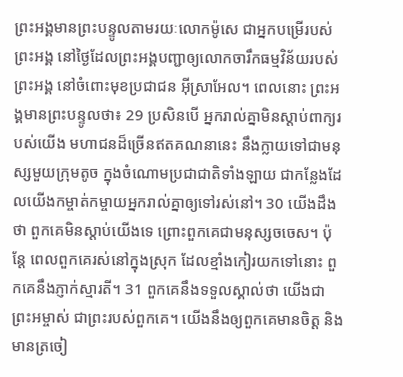ព្រះអង្គមានព្រះបន្ទូលតាមរយៈលោកម៉ូសេ ជាអ្នកបម្រើរបស់ព្រះអង្គ នៅថ្ងៃដែលព្រះអង្គបញ្ជាឲ្យលោកចារឹកធម្មវិន័យរបស់ព្រះអង្គ នៅចំពោះមុខប្រជាជន អ៊ីស្រាអែល។ ពេលនោះ ព្រះអង្គមានព្រះបន្ទូលថា៖ 29 ប្រសិនបើ អ្នករាល់គ្នាមិនស្តាប់ពាក្យរបស់យើង មហាជនដ៏ច្រើនឥតគណនានេះ នឹងក្លាយទៅជាមនុស្សមួយក្រុមតូច ក្នុងចំណោមប្រជាជាតិទាំងឡាយ ជាកន្លែងដែលយើងកម្ចាត់កម្ចាយអ្នករាល់គ្នាឲ្យទៅរស់នៅ។ 30 យើងដឹងថា ពួកគេមិនស្តាប់យើងទេ ព្រោះពួកគេជាមនុស្សចចេស។ ប៉ុន្តែ ពេលពួកគេរស់នៅក្នុងស្រុក ដែលខ្មាំងកៀរយកទៅនោះ ពួកគេនឹងភ្ញាក់ស្មារតី។ 31 ពួកគេនឹងទទួលស្គាល់ថា យើងជាព្រះអម្ចាស់ ជាព្រះរបស់ពួកគេ។ យើងនឹងឲ្យពួកគេមានចិត្ត និងមានត្រចៀ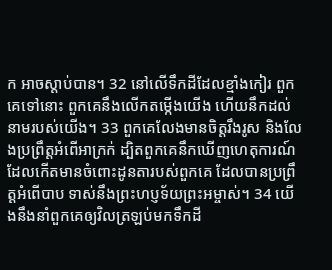ក អាចស្តាប់បាន។ 32 នៅលើទឹកដីដែលខ្មាំងកៀរ ពួកគេទៅនោះ ពួកគេនឹងលើកតម្កើងយើង ហើយនឹកដល់នាមរបស់យើង។ 33 ពួកគេលែងមានចិត្តរឹងរូស និងលែងប្រព្រឹត្តអំពើអាក្រក់ ដ្បិតពួកគេនឹកឃើញហេតុការណ៍ ដែលកើតមានចំពោះដូនតារបស់ពួកគេ ដែលបានប្រព្រឹត្តអំពើបាប ទាស់នឹងព្រះហប្ញទ័យព្រះអម្ចាស់។ 34 យើងនឹងនាំពួកគេឲ្យវិលត្រឡប់មកទឹកដី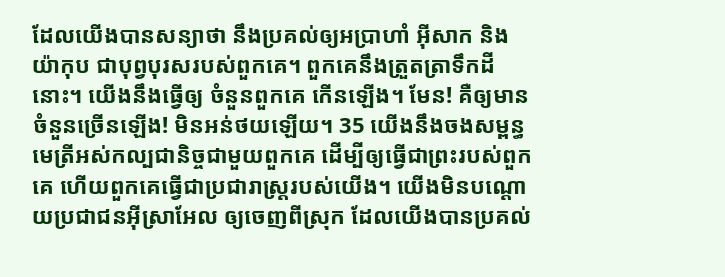ដែលយើងបានសន្យាថា នឹងប្រគល់ឲ្យអប្រាហាំ អ៊ីសាក និងយ៉ាកុប ជាបុព្វបុរសរបស់ពួកគេ។ ពួកគេនឹងត្រួតត្រាទឹកដីនោះ។ យើងនឹងធ្វើឲ្យ ចំនួនពួកគេ កើនឡើង។ មែន! គឺឲ្យមានចំនួនច្រើនឡើង! មិនអន់ថយឡើយ។ 35 យើងនឹងចងសម្ពន្ធមេត្រីអស់កល្បជានិច្ចជាមួយពួកគេ ដើម្បីឲ្យធ្វើជាព្រះរបស់ពួកគេ ហើយពួកគេធ្វើជាប្រជារាស្រ្តរបស់យើង។ យើងមិនបណ្តោយប្រជាជនអ៊ីស្រាអែល ឲ្យចេញពីស្រុក ដែលយើងបានប្រគល់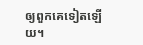ឲ្យពួកគេទៀតឡើយ។